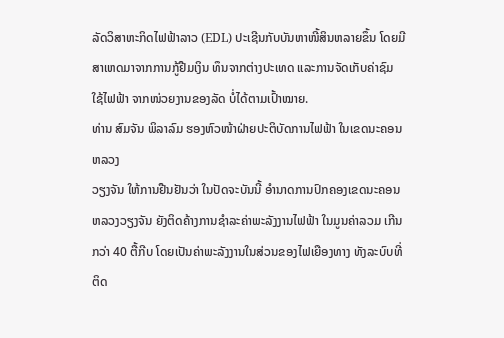ລັດວິສາຫະກິດໄຟຟ້າລາວ (EDL) ປະເຊີນກັບບັນຫາໜີ້ສິນຫລາຍຂຶ້ນ ໂດຍມີ
ສາເຫດມາຈາກການກູ້ຢືມເງິນ ທຶນຈາກຕ່າງປະເທດ ແລະການຈັດເກັບຄ່າຊົມ
ໃຊ້ໄຟຟ້າ ຈາກໜ່ວຍງານຂອງລັດ ບໍ່ໄດ້ຕາມເປົ້າໝາຍ.
ທ່ານ ສົມຈັນ ພິລາລົມ ຮອງຫົວໜ້າຝ່າຍປະຕິບັດການໄຟຟ້າ ໃນເຂດນະຄອນຫລວງ
ວຽງຈັນ ໃຫ້ການຢືນຢັນວ່າ ໃນປັດຈະບັນນີ້ ອຳນາດການປົກຄອງເຂດນະຄອນ
ຫລວງວຽງຈັນ ຍັງຕິດຄ້າງການຊຳລະຄ່າພະລັງງານໄຟຟ້າ ໃນມູນຄ່າລວມ ເກີນ
ກວ່າ 40 ຕື້ກີບ ໂດຍເປັນຄ່າພະລັງງານໃນສ່ວນຂອງໄຟເຍືອງທາງ ທັງລະບົບທີ່
ຕິດ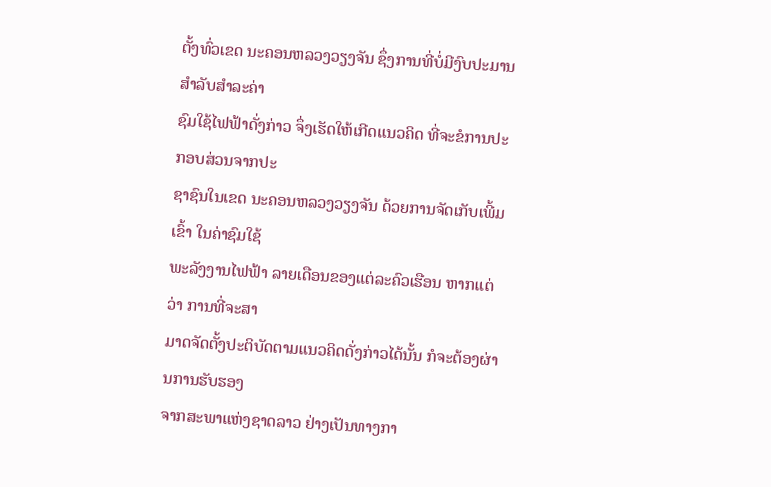ຕັ້ງທົ່ວເຂດ ນະຄອນຫລວງວຽງຈັນ ຊຶ່ງການທີ່ບໍ່ມີງົບປະມານສຳລັບສຳລະຄ່າ
ຊົມໃຊ້ໄຟຟ້າດັ່ງກ່າວ ຈຶ່ງເຮັດໃຫ້ເກີດແນວຄິດ ທີ່ຈະຂໍການປະກອບສ່ວນຈາກປະ
ຊາຊົນໃນເຂດ ນະຄອນຫລວງວຽງຈັນ ດ້ວຍການຈັດເກັບເພີ້ມເຂົ້າ ໃນຄ່າຊົມໃຊ້
ພະລັງງານໄຟຟ້າ ລາຍເດືອນຂອງແຕ່ລະຄົວເຮືອນ ຫາກແຕ່ວ່າ ການທີ່ຈະສາ
ມາດຈັດຕັ້ງປະຕິບັດຕາມແນວຄິດດັ່ງກ່າວໄດ້ນັ້ນ ກໍຈະຕ້ອງຜ່ານການຮັບຮອງ
ຈາກສະພາແຫ່ງຊາດລາວ ຢ່າງເປັນທາງກາ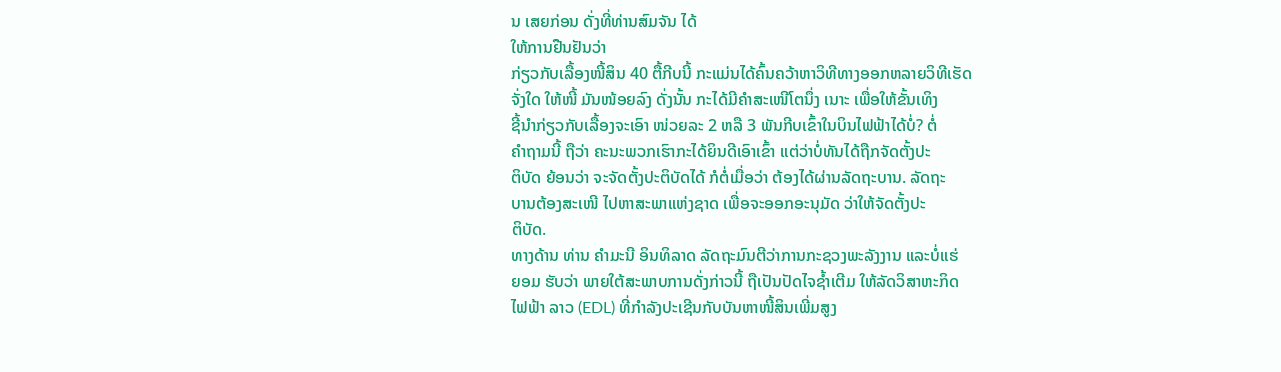ນ ເສຍກ່ອນ ດັ່ງທີ່ທ່ານສົມຈັນ ໄດ້
ໃຫ້ການຢືນຢັນວ່າ
ກ່ຽວກັບເລື້ອງໜີ້ສິນ 40 ຕື້ກີບນີ້ ກະແມ່ນໄດ້ຄົ້ນຄວ້າຫາວິທີທາງອອກຫລາຍວິທີເຮັດ
ຈັ່ງໃດ ໃຫ້ໜີ້ ມັນໜ້ອຍລົງ ດັ່ງນັ້ນ ກະໄດ້ມີຄຳສະເໜີໂຕນຶ່ງ ເນາະ ເພື່ອໃຫ້ຂັ້ນເທິງ
ຊີ້ນຳກ່ຽວກັບເລື້ອງຈະເອົາ ໜ່ວຍລະ 2 ຫລື 3 ພັນກີບເຂົ້າໃນບິນໄຟຟ້າໄດ້ບໍ່? ຕໍ່
ຄຳຖາມນີ້ ຖືວ່າ ຄະນະພວກເຮົາກະໄດ້ຍິນດີເອົາເຂົ້າ ແຕ່ວ່າບໍ່ທັນໄດ້ຖືກຈັດຕັ້ງປະ
ຕິບັດ ຍ້ອນວ່າ ຈະຈັດຕັ້ງປະຕິບັດໄດ້ ກໍຕໍ່ເມື່ອວ່າ ຕ້ອງໄດ້ຜ່ານລັດຖະບານ. ລັດຖະ
ບານຕ້ອງສະເໜີ ໄປຫາສະພາແຫ່ງຊາດ ເພື່ອຈະອອກອະນຸມັດ ວ່າໃຫ້ຈັດຕັ້ງປະ
ຕິບັດ.
ທາງດ້ານ ທ່ານ ຄຳມະນີ ອິນທິລາດ ລັດຖະມົນຕີວ່າການກະຊວງພະລັງງານ ແລະບໍ່ແຮ່
ຍອມ ຮັບວ່າ ພາຍໃຕ້ສະພາບການດັ່ງກ່າວນີ້ ຖືເປັນປັດໄຈຊ້ຳເຕີມ ໃຫ້ລັດວິສາຫະກິດ
ໄຟຟ້າ ລາວ (EDL) ທີ່ກຳລັງປະເຊີນກັບບັນຫາໜີ້ສິນເພີ່ມສູງ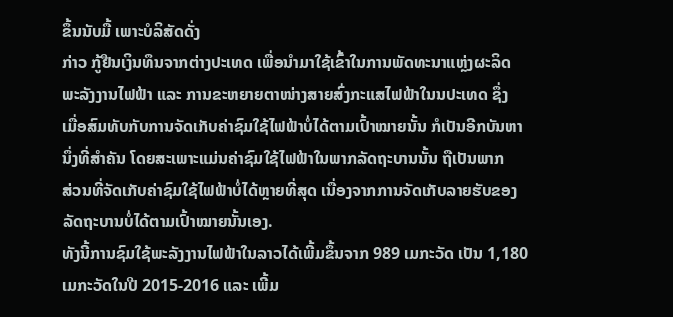ຂຶ້ນນັບມື້ ເພາະບໍລິສັດດັ່ງ
ກ່າວ ກູ້ຢືນເງິນທຶນຈາກຕ່າງປະເທດ ເພື່ອນຳມາໃຊ້ເຂົ້າໃນການພັດທະນາແຫຼ່ງຜະລິດ
ພະລັງງານໄຟຟ້າ ແລະ ການຂະຫຍາຍຕາໜ່າງສາຍສົ່ງກະແສໄຟຟ້າໃນນປະເທດ ຊຶ່ງ
ເມື່ອສົມທັບກັບການຈັດເກັບຄ່າຊົມໃຊ້ໄຟຟ້າບໍ່ໄດ້ຕາມເປົ້າໝາຍນັ້ນ ກໍເປັນອີກບັນຫາ
ນຶ່ງທີ່ສຳຄັນ ໂດຍສະເພາະແມ່ນຄ່າຊົມໃຊ້ໄຟຟ້າໃນພາກລັດຖະບານນັ້ນ ຖືເປັນພາກ
ສ່ວນທີ່ຈັດເກັບຄ່າຊົມໃຊ້ໄຟຟ້າບໍ່ໄດ້ຫຼາຍທີ່ສຸດ ເນື່ອງຈາກການຈັດເກັບລາຍຮັບຂອງ
ລັດຖະບານບໍ່ໄດ້ຕາມເປົ້າໝາຍນັ້ນເອງ.
ທັງນີ້ການຊົມໃຊ້ພະລັງງານໄຟຟ້າໃນລາວໄດ້ເພີ້ມຂຶ້ນຈາກ 989 ເມກະວັດ ເປັນ 1,180
ເມກະວັດໃນປີ 2015-2016 ແລະ ເພີ້ມ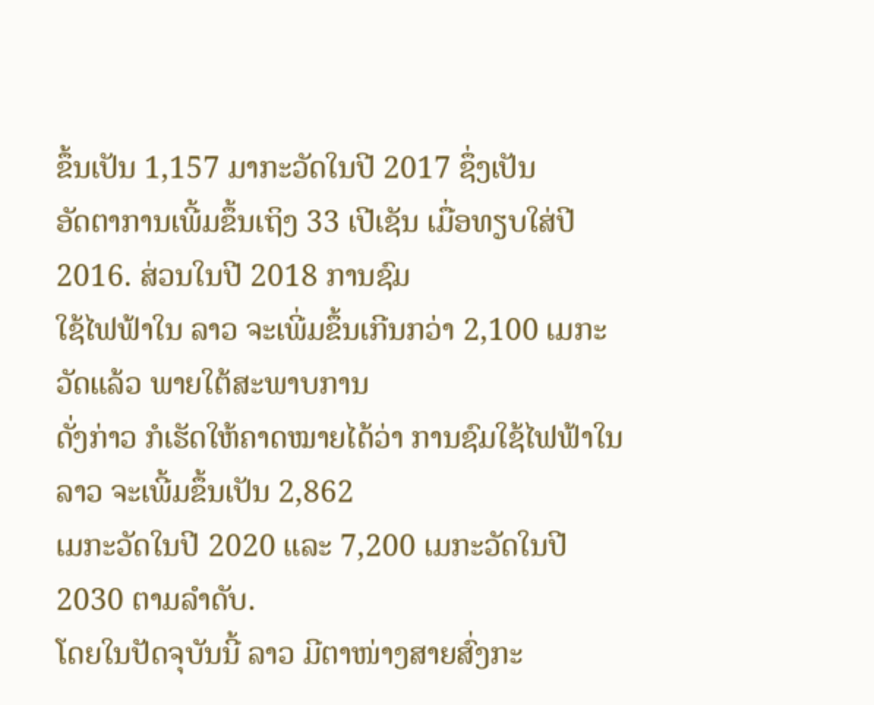ຂຶ້ນເປັນ 1,157 ມາກະວັດໃນປີ 2017 ຊຶ່ງເປັນ
ອັດຕາການເພີ້ມຂຶ້ນເຖິງ 33 ເປີເຊັນ ເມື່ອທຽບໃສ່ປີ 2016. ສ່ວນໃນປີ 2018 ການຊົມ
ໃຊ້ໄຟຟ້າໃນ ລາວ ຈະເພີ່ມຂຶ້ນເກີນກວ່າ 2,100 ເມກະວັດແລ້ວ ພາຍໃຕ້ສະພາບການ
ດັ່ງກ່າວ ກໍເຮັດໃຫ້ຄາດໝາຍໄດ້ວ່າ ການຊົມໃຊ້ໄຟຟ້າໃນ ລາວ ຈະເພີ້ມຂຶ້ນເປັນ 2,862
ເມກະວັດໃນປີ 2020 ແລະ 7,200 ເມກະວັດໃນປີ 2030 ຕາມລຳດັບ.
ໂດຍໃນປັດຈຸບັນນີ້ ລາວ ມີຕາໜ່າງສາຍສົ່ງກະ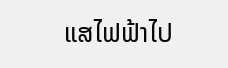ແສໄຟຟ້າໄປ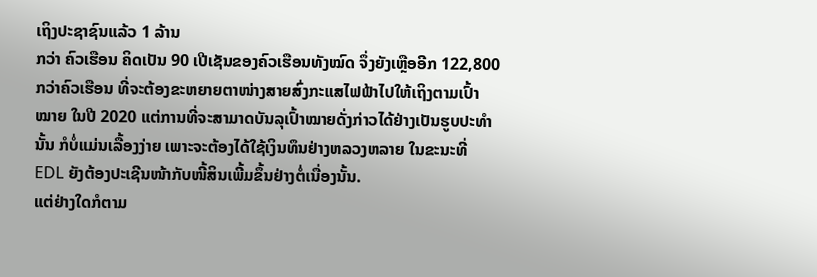ເຖິງປະຊາຊົນແລ້ວ 1 ລ້ານ
ກວ່າ ຄົວເຮືອນ ຄິດເປັນ 90 ເປີເຊັນຂອງຄົວເຮືອນທັງໝົດ ຈຶ່ງຍັງເຫຼືອອີກ 122,800
ກວ່າຄົວເຮືອນ ທີ່ຈະຕ້ອງຂະຫຍາຍຕາໜ່າງສາຍສົ່ງກະແສໄຟຟ້າໄປໃຫ້ເຖິງຕາມເປົ້າ
ໝາຍ ໃນປີ 2020 ແຕ່ການທີ່ຈະສາມາດບັນລຸເປົ້າໝາຍດັ່ງກ່າວໄດ້ຢ່າງເປັນຮູບປະທຳ
ນັ້ນ ກໍບໍ່ແມ່ນເລື້ອງງ່າຍ ເພາະຈະຕ້ອງໄດ້ໃຊ້ເງິນທຶນຢ່າງຫລວງຫລາຍ ໃນຂະນະທີ່
EDL ຍັງຕ້ອງປະເຊີນໜ້າກັບໜີ້ສິນເພີ້ມຂຶ້ນຢ່າງຕໍ່ເນື່ອງນັ້ນ.
ແຕ່ຢ່າງໃດກໍຕາມ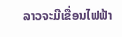ລາວຈະມີເຂື່ອນໄຟຟ້າ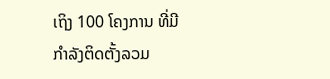ເຖິງ 100 ໂຄງການ ທີ່ມີກຳລັງຕິດຕັ້ງລວມ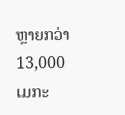ຫຼາຍກວ່າ 13,000 ເມກະ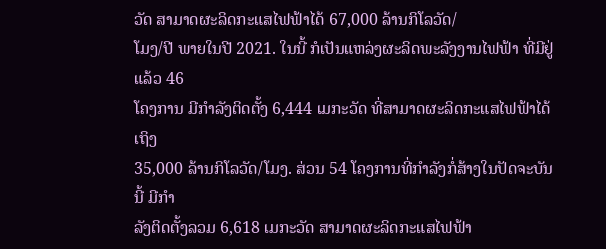ວັດ ສາມາດຜະລິດກະແສໄຟຟ້າໄດ້ 67,000 ລ້ານກິໂລວັດ/
ໂມງ/ປີ ພາຍໃນປີ 2021. ໃນນີ້ ກໍເປັນແຫລ່ງຜະລິດພະລັງງານໄຟຟ້າ ທີ່ມີຢູ່ແລ້ວ 46
ໂຄງການ ມີກຳລັງຕິດຕັ້ງ 6,444 ເມກະວັດ ທີ່ສາມາດຜະລິດກະແສໄຟຟ້າໄດ້ເຖິງ
35,000 ລ້ານກິໂລວັດ/ໂມງ. ສ່ວນ 54 ໂຄງການທີ່ກຳລັງກໍ່ສ້າງໃນປັດຈະບັນນີ້ ມີກຳ
ລັງຕິດຕັ້ງລວມ 6,618 ເມກະວັດ ສາມາດຜະລິດກະແສໄຟຟ້າ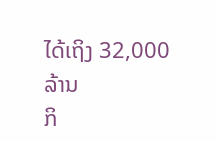ໄດ້ເຖິງ 32,000 ລ້ານ
ກິ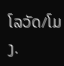ໂລວັດ/ໂມງ.